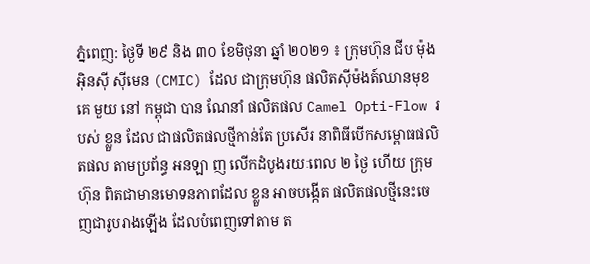ភ្នំពេញ: ថ្ងៃទី ២៩ និង ៣០ ខែមិថុនា ឆ្នាំ ២០២១ ៖ ក្រុមហ៊ុន ជីប ម៉ុង អ៊ិនស៊ី ស៊ីមេន (CMIC) ដែល ជាក្រុមហ៊ុន ផលិតស៊ីម៉ងត៍ឈានមុខគេ មួយ នៅ កម្ពុជា បាន ណែនាំ ផលិតផល Camel Opti-Flow របស់ ខ្លួន ដែល ជាផលិតផលថ្មីកាន់តែ ប្រសើរ នាពិធីបើកសម្ពោធផលិតផល តាមប្រព័ន្ធ អនឡា ញ លើកដំបូងរយៈពេល ២ ថ្ងៃ ហើយ ក្រុមហ៊ុន ពិតជាមានមោទនភាពដែល ខ្លួន អាចបង្កើត ផលិតផលថ្មីនេះចេញជារូបរាងឡើង ដែលបំពេញទៅតាម ត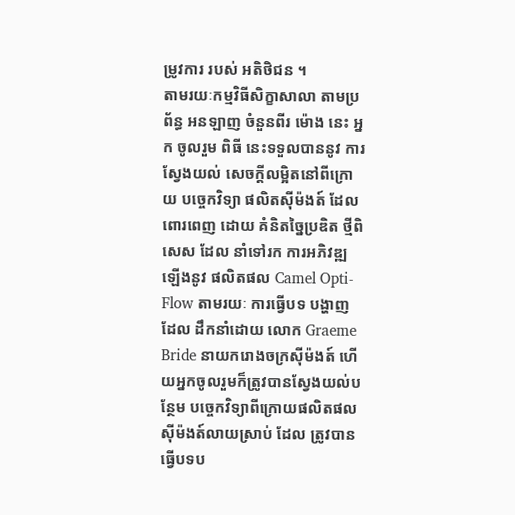ម្រូវការ របស់ អតិថិជន ។
តាមរយៈកម្មវិធីសិក្ខាសាលា តាមប្រព័ន្ធ អនឡាញ ចំនួនពីរ ម៉ោង នេះ អ្នក ចូលរួម ពិធី នេះទទួលបាននូវ ការស្វែងយល់ សេចក្ដីលម្អិតនៅពីក្រោយ បច្ចេកវិទ្យា ផលិតស៊ីម៉ងត៍ ដែល ពោរពេញ ដោយ គំនិតច្នៃប្រឌិត ថ្មីពិសេស ដែល នាំទៅរក ការអភិវឌ្ឍ ឡើងនូវ ផលិតផល Camel Opti-Flow តាមរយៈ ការធ្វើបទ បង្ហាញ ដែល ដឹកនាំដោយ លោក Graeme Bride នាយករោងចក្រស៊ីម៉ងត៍ ហើយអ្នកចូលរួមក៏ត្រូវបានស្វែងយល់បន្ថែម បច្ចេកវិទ្យាពីក្រោយផលិតផលស៊ីម៉ងត៍លាយស្រាប់ ដែល ត្រូវបាន ធ្វើបទប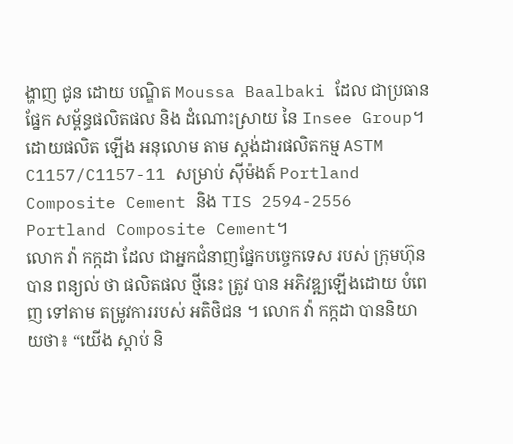ង្ហាញ ជូន ដោយ បណ្ឌិត Moussa Baalbaki ដែល ជាប្រធាន ផ្នែក សម្ព័ន្ធផលិតផល និង ដំណោះស្រាយ នៃ Insee Group។
ដោយផលិត ឡើង អនុលោម តាម ស្តង់ដារផលិតកម្ម ASTM C1157/C1157-11 សម្រាប់ ស៊ីម៉ងត៍ Portland Composite Cement និង TIS 2594-2556 Portland Composite Cement។
លោក វ៉ា កក្កដា ដែល ជាអ្នកជំនាញផ្នែកបច្ចេកទេស របស់ ក្រុមហ៊ុន បាន ពន្យល់ ថា ផលិតផល ថ្មីនេះ ត្រូវ បាន អភិវឌ្ឍឡើងដោយ បំពេញ ទៅតាម តម្រូវការរបស់ អតិថិជន ។ លោក វ៉ា កក្កដា បាននិយាយថា៖ “យើង ស្ដាប់ និ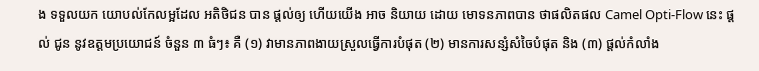ង ទទួលយក យោបល់កែលម្អដែល អតិថិជន បាន ផ្ដល់ឲ្យ ហើយយើង អាច និយាយ ដោយ មោទនភាពបាន ថាផលិតផល Camel Opti-Flow នេះ ផ្ដល់ ជូន នូវឧត្ដមប្រយោជន៍ ចំនួន ៣ ធំៗ៖ គឺ (១) វាមានភាពងាយស្រួលធ្វើការបំផុត (២) មានការសន្សំសំចៃបំផុត និង (៣) ផ្តល់កំលាំង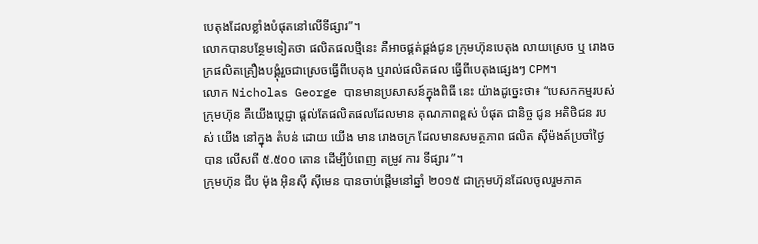បេតុងដែលខ្លាំងបំផុតនៅលើទីផ្សារ”។
លោកបានបន្ថែមទៀតថា ផលិតផលថ្មីនេះ គឺអាចផ្គត់ផ្គង់ជូន ក្រុមហ៊ុនបេតុង លាយស្រេច ឬ រោងចក្រផលិតគ្រឿងបង្គុំរួចជាស្រេចធ្វើពីបេតុង ឬរាល់ផលិតផល ធ្វើពីបេតុងផ្សេងៗ CPM។
លោក Nicholas George បានមានប្រសាសន៍ក្នុងពិធី នេះ យ៉ាងដូច្នេះថា៖ “បេសកកម្មរបស់ ក្រុមហ៊ុន គឺយើងប្ដេជ្ញា ផ្ដល់តែផលិតផលដែលមាន គុណភាពខ្ពស់ បំផុត ជានិច្ច ជូន អតិថិជន របស់ យើង នៅក្នុង តំបន់ ដោយ យើង មាន រោងចក្រ ដែលមានសមត្ថភាព ផលិត ស៊ីម៉ងត៍ប្រចាំថ្ងៃ បាន លើសពី ៥.៥០០ តោន ដើម្បីបំពេញ តម្រូវ ការ ទីផ្សារ ”។
ក្រុមហ៊ុន ជីប ម៉ុង អ៊ិនស៊ី ស៊ីមេន បានចាប់ផ្តើមនៅឆ្នាំ ២០១៥ ជាក្រុមហ៊ុនដែលចូលរួមភាគ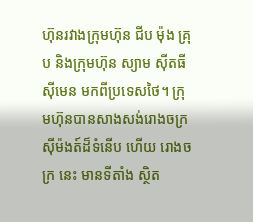ហ៊ុនរវាងក្រុមហ៊ុន ជីប ម៉ុង គ្រុប និងក្រុមហ៊ុន ស្យាម ស៊ីតធី ស៊ីមេន មកពីប្រទេសថៃ។ ក្រុមហ៊ុនបានសាងសង់រោងចក្រ ស៊ីម៉ងត៍ដ៏ទំនើប ហើយ រោងច ក្រ នេះ មានទីតាំង ស្ថិត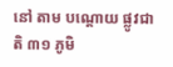នៅ តាម បណ្ដោយ ផ្លូវជាតិ ៣១ ភូមិ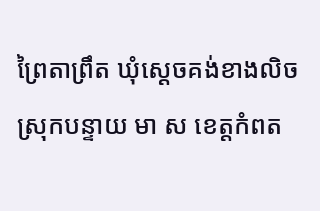ព្រៃតាព្រឹត ឃុំស្ដេចគង់ខាងលិច ស្រុកបន្ទាយ មា ស ខេត្តកំពត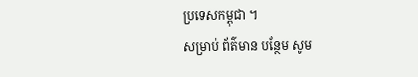ប្រទេសកម្ពុជា ។
សម្រាប់ ព័ត៌មាន បន្ថែម សូម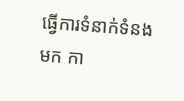ធ្វើការទំនាក់ទំនង មក កា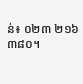ន់៖ ០២៣ ២១៦ ៣៨០។